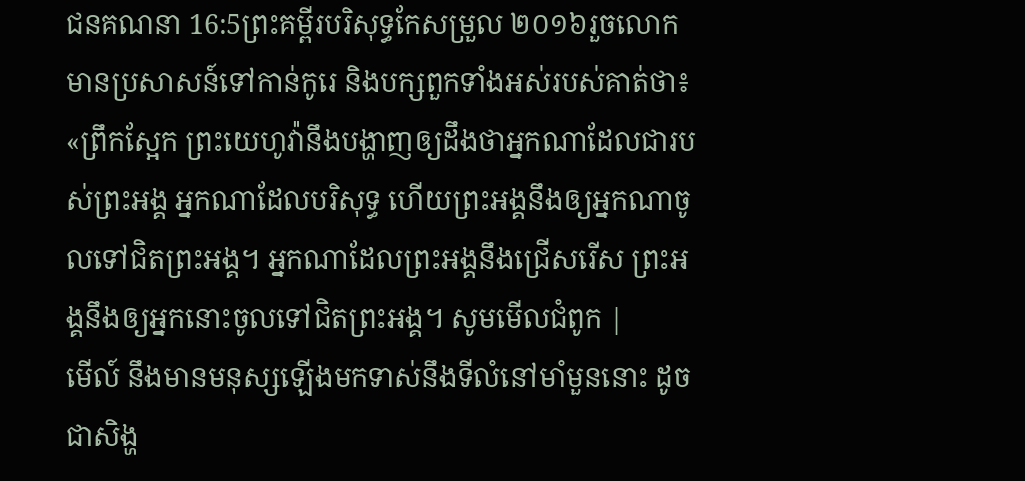ជនគណនា 16:5ព្រះគម្ពីរបរិសុទ្ធកែសម្រួល ២០១៦រួចលោកមានប្រសាសន៍ទៅកាន់កូរេ និងបក្សពួកទាំងអស់របស់គាត់ថា៖ «ព្រឹកស្អែក ព្រះយេហូវ៉ានឹងបង្ហាញឲ្យដឹងថាអ្នកណាដែលជារបស់ព្រះអង្គ អ្នកណាដែលបរិសុទ្ធ ហើយព្រះអង្គនឹងឲ្យអ្នកណាចូលទៅជិតព្រះអង្គ។ អ្នកណាដែលព្រះអង្គនឹងជ្រើសរើស ព្រះអង្គនឹងឲ្យអ្នកនោះចូលទៅជិតព្រះអង្គ។ សូមមើលជំពូក |
មើល៍ នឹងមានមនុស្សឡើងមកទាស់នឹងទីលំនៅមាំមួននោះ ដូចជាសិង្ហ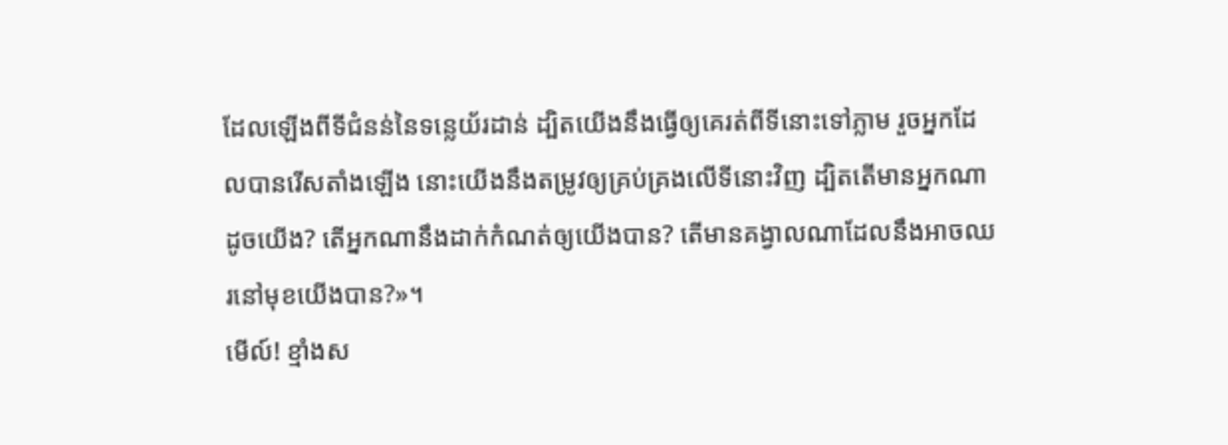ដែលឡើងពីទីជំនន់នៃទន្លេយ័រដាន់ ដ្បិតយើងនឹងធ្វើឲ្យគេរត់ពីទីនោះទៅភ្លាម រួចអ្នកដែលបានរើសតាំងឡើង នោះយើងនឹងតម្រូវឲ្យគ្រប់គ្រងលើទីនោះវិញ ដ្បិតតើមានអ្នកណាដូចយើង? តើអ្នកណានឹងដាក់កំណត់ឲ្យយើងបាន? តើមានគង្វាលណាដែលនឹងអាចឈរនៅមុខយើងបាន?»។
មើល៍! ខ្មាំងស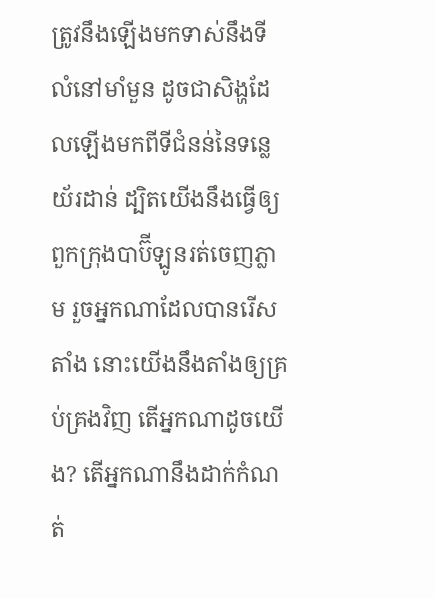ត្រូវនឹងឡើងមកទាស់នឹងទីលំនៅមាំមួន ដូចជាសិង្ហដែលឡើងមកពីទីជំនន់នៃទន្លេយ័រដាន់ ដ្បិតយើងនឹងធ្វើឲ្យពួកក្រុងបាប៊ីឡូនរត់ចេញភ្លាម រួចអ្នកណាដែលបានរើសតាំង នោះយើងនឹងតាំងឲ្យគ្រប់គ្រងវិញ តើអ្នកណាដូចយើង? តើអ្នកណានឹងដាក់កំណត់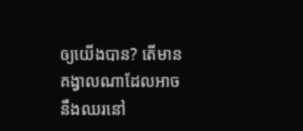ឲ្យយើងបាន? តើមានគង្វាលណាដែលអាចនឹងឈរនៅ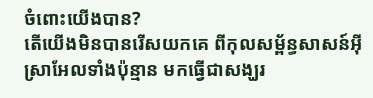ចំពោះយើងបាន?
តើយើងមិនបានរើសយកគេ ពីកុលសម្ព័ន្ធសាសន៍អ៊ីស្រាអែលទាំងប៉ុន្មាន មកធ្វើជាសង្ឃរ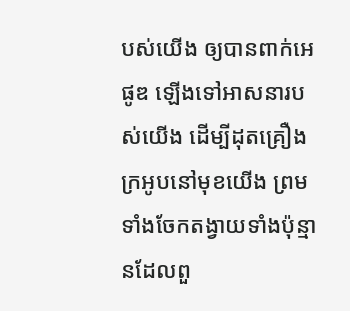បស់យើង ឲ្យបានពាក់អេផូឌ ឡើងទៅអាសនារបស់យើង ដើម្បីដុតគ្រឿងក្រអូបនៅមុខយើង ព្រមទាំងចែកតង្វាយទាំងប៉ុន្មានដែលពួ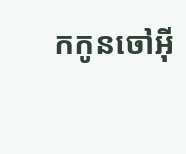កកូនចៅអ៊ី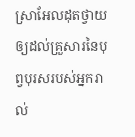ស្រាអែលដុតថ្វាយ ឲ្យដល់គ្រួសារនៃបុព្វបុរសរបស់អ្នករាល់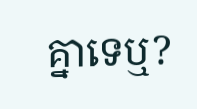គ្នាទេឬ?